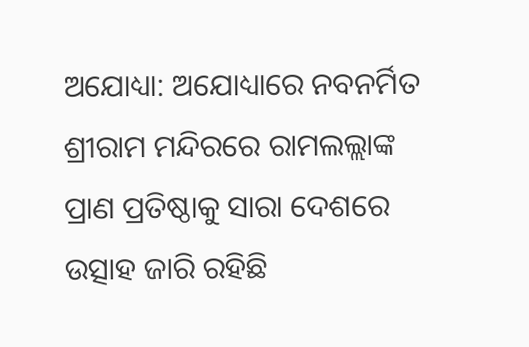ଅଯୋଧ୍ୟା: ଅଯୋଧ୍ୟାରେ ନବନର୍ମିତ ଶ୍ରୀରାମ ମନ୍ଦିରରେ ରାମଲଲ୍ଲାଙ୍କ ପ୍ରାଣ ପ୍ରତିଷ୍ଠାକୁ ସାରା ଦେଶରେ ଉତ୍ସାହ ଜାରି ରହିଛି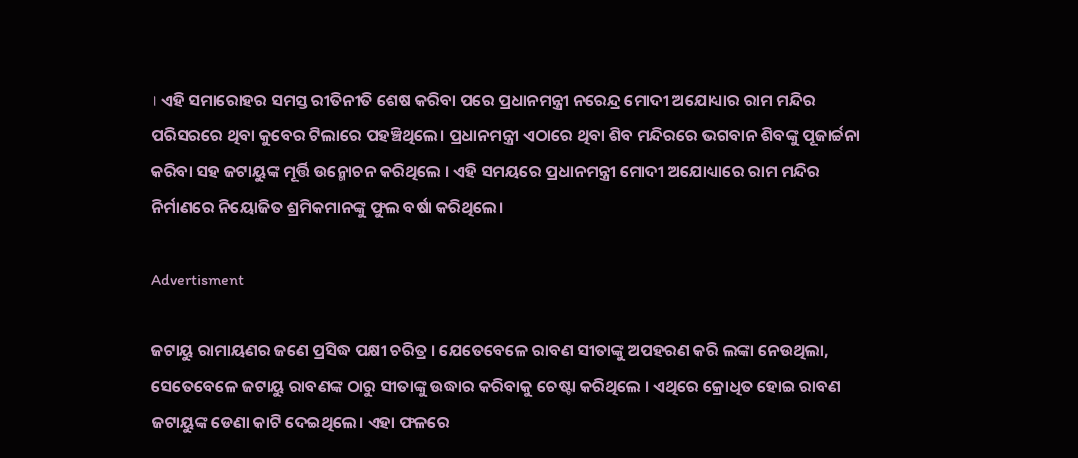। ଏହି ସମାରୋହର ସମସ୍ତ ରୀତିନୀତି ଶେଷ କରିବା ପରେ ପ୍ରଧାନମନ୍ତ୍ରୀ ନରେନ୍ଦ୍ର ମୋଦୀ ଅଯୋଧ୍ୟାର ରାମ ମନ୍ଦିର ପରିସରରେ ଥିବା କୁବେର ଟିଲାରେ ପହଞ୍ଚିଥିଲେ। ପ୍ରଧାନମନ୍ତ୍ରୀ ଏଠାରେ ଥିବା ଶିବ ମନ୍ଦିରରେ ଭଗବାନ ଶିବଙ୍କୁ ପୂଜାର୍ଚ୍ଚନା କରିବା ସହ ଜଟାୟୁଙ୍କ ମୂର୍ତ୍ତି ଉନ୍ମୋଚନ କରିଥିଲେ । ଏହି ସମୟରେ ପ୍ରଧାନମନ୍ତ୍ରୀ ମୋଦୀ ଅଯୋଧ୍ୟାରେ ରାମ ମନ୍ଦିର ନିର୍ମାଣରେ ନିୟୋଜିତ ଶ୍ରମିକମାନଙ୍କୁ ଫୁଲ ବର୍ଷା କରିଥିଲେ।

Advertisment

ଜଟାୟୁ ରାମାୟଣର ଜଣେ ପ୍ରସିଦ୍ଧ ପକ୍ଷୀ ଚରିତ୍ର । ଯେତେବେଳେ ରାବଣ ସୀତାଙ୍କୁ ଅପହରଣ କରି ଲଙ୍କା ନେଉଥିଲା, ସେତେବେଳେ ଜଟାୟୁ ରାବଣଙ୍କ ଠାରୁ ସୀତାଙ୍କୁ ଉଦ୍ଧାର କରିବାକୁ ଚେଷ୍ଟା କରିଥିଲେ । ଏଥିରେ କ୍ରୋଧିତ ହୋଇ ରାବଣ ଜଟାୟୁଙ୍କ ଡେଣା କାଟି ଦେଇଥିଲେ। ଏହା ଫଳରେ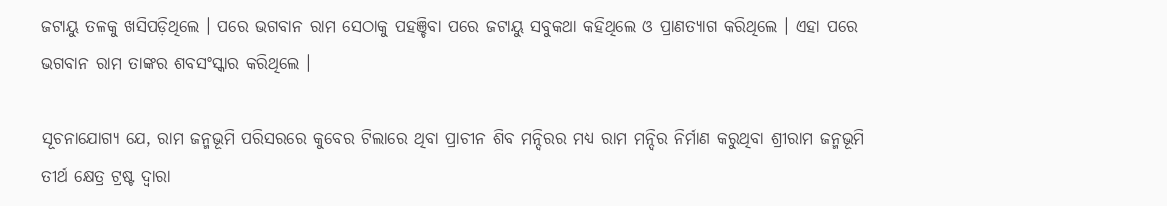ଜଟାୟୁ ତଳକୁ ଖସିପଡ଼ିଥିଲେ । ପରେ ଭଗବାନ ରାମ ସେଠାକୁ ପହଞ୍ଚିବା ପରେ ଜଟାୟୁ ସବୁକଥା କହିଥିଲେ ଓ ପ୍ରାଣତ୍ୟାଗ କରିଥିଲେ । ଏହା ପରେ ଭଗବାନ ରାମ ତାଙ୍କର ଶବସଂସ୍କାର କରିଥିଲେ ।

ସୂଚନାଯୋଗ୍ୟ ଯେ, ରାମ ଜନ୍ମଭୂମି ପରିସରରେ କୁବେର ଟିଲାରେ ଥିବା ପ୍ରାଚୀନ ଶିବ ମନ୍ଦିରର ମଧ୍ୟ ରାମ ମନ୍ଦିର ନିର୍ମାଣ କରୁଥିବା ଶ୍ରୀରାମ ଜନ୍ମଭୂମି ତୀର୍ଥ କ୍ଷେତ୍ର ଟ୍ରଷ୍ଟ ଦ୍ୱାରା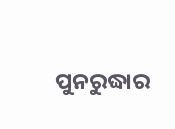ପୁନରୁଦ୍ଧାର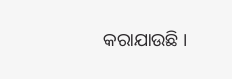କରାଯାଉଛି ।